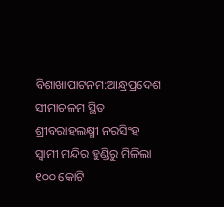ବିଶାଖାପାଟନମ:ଆନ୍ଧ୍ରପ୍ରଦେଶ ସୀମାଚଳମ ସ୍ଥିତ ଶ୍ରୀବରାହଲକ୍ଷ୍ମୀ ନରସିଂହ ସ୍ବାମୀ ମନ୍ଦିର ହୁଣ୍ଡିରୁ ମିଳିଲା ୧୦୦ କୋଟି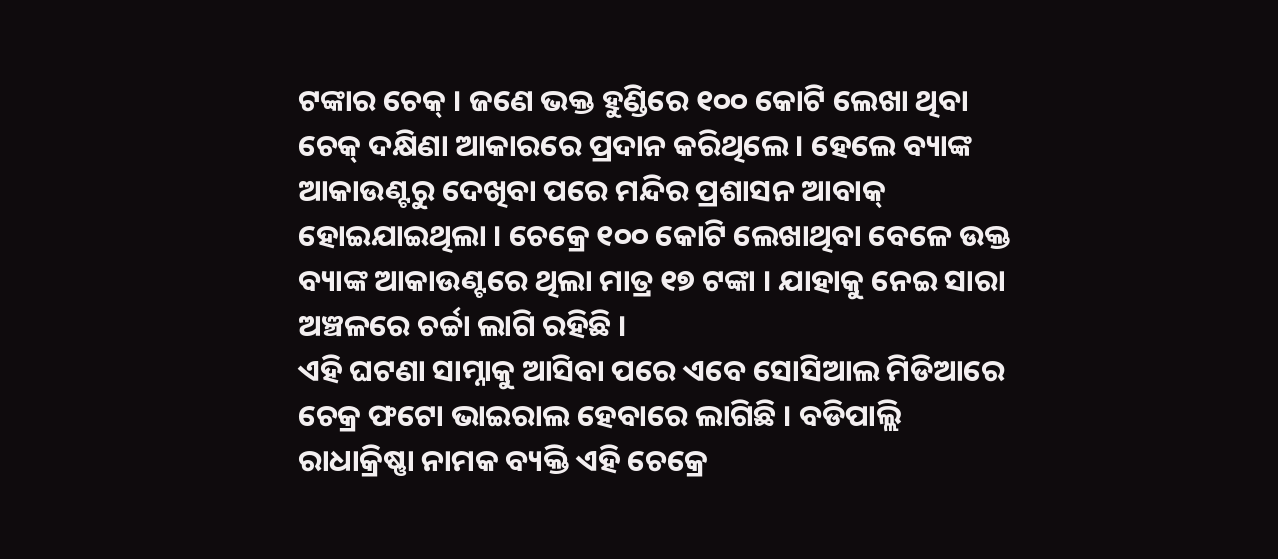ଟଙ୍କାର ଚେକ୍ । ଜଣେ ଭକ୍ତ ହୁଣ୍ଡିରେ ୧୦୦ କୋଟି ଲେଖା ଥିବା ଚେକ୍ ଦକ୍ଷିଣା ଆକାରରେ ପ୍ରଦାନ କରିଥିଲେ । ହେଲେ ବ୍ୟାଙ୍କ ଆକାଉଣ୍ଟରୁ ଦେଖିବା ପରେ ମନ୍ଦିର ପ୍ରଶାସନ ଆବାକ୍ ହୋଇଯାଇଥିଲା । ଚେକ୍ରେ ୧୦୦ କୋଟି ଲେଖାଥିବା ବେଳେ ଉକ୍ତ ବ୍ୟାଙ୍କ ଆକାଉଣ୍ଟରେ ଥିଲା ମାତ୍ର ୧୭ ଟଙ୍କା । ଯାହାକୁ ନେଇ ସାରା ଅଞ୍ଚଳରେ ଚର୍ଚ୍ଚା ଲାଗି ରହିଛି ।
ଏହି ଘଟଣା ସାମ୍ନାକୁ ଆସିବା ପରେ ଏବେ ସୋସିଆଲ ମିଡିଆରେ ଚେକ୍ର ଫଟୋ ଭାଇରାଲ ହେବାରେ ଲାଗିଛି । ବଡିପାଲ୍ଲି ରାଧାକ୍ରିଷ୍ଣା ନାମକ ବ୍ୟକ୍ତି ଏହି ଚେକ୍ରେ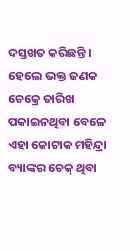ଦସ୍ତଖତ କରିଛନ୍ତି । ହେଲେ ଭକ୍ତ ଜଣକ ଚେକ୍ରେ ତାରିଖ ପକାଇନଥିବା ବେଳେ ଏହା କୋଟାକ ମହିନ୍ଦ୍ରା ବ୍ୟାଙ୍କର ଚେକ୍ ଥିବା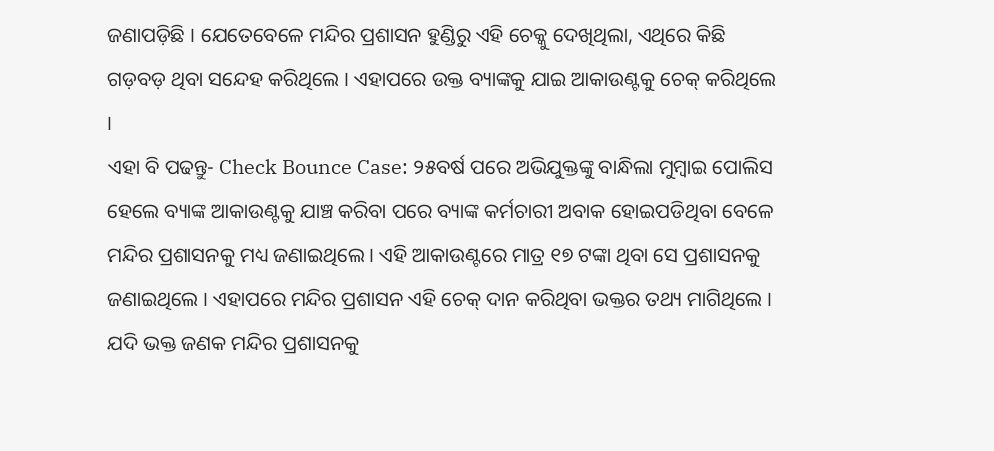ଜଣାପଡ଼ିଛି । ଯେତେବେଳେ ମନ୍ଦିର ପ୍ରଶାସନ ହୁଣ୍ଡିରୁ ଏହି ଚେକ୍କୁ ଦେଖିଥିଲା, ଏଥିରେ କିଛି ଗଡ଼ବଡ଼ ଥିବା ସନ୍ଦେହ କରିଥିଲେ । ଏହାପରେ ଉକ୍ତ ବ୍ୟାଙ୍କକୁ ଯାଇ ଆକାଉଣ୍ଟକୁ ଚେକ୍ କରିଥିଲେ ।
ଏହା ବି ପଢନ୍ତୁ- Check Bounce Case: ୨୫ବର୍ଷ ପରେ ଅଭିଯୁକ୍ତଙ୍କୁ ବାନ୍ଧିଲା ମୁମ୍ବାଇ ପୋଲିସ
ହେଲେ ବ୍ୟାଙ୍କ ଆକାଉଣ୍ଟକୁ ଯାଞ୍ଚ କରିବା ପରେ ବ୍ୟାଙ୍କ କର୍ମଚାରୀ ଅବାକ ହୋଇପଡିଥିବା ବେଳେ ମନ୍ଦିର ପ୍ରଶାସନକୁ ମଧ୍ୟ ଜଣାଇଥିଲେ । ଏହି ଆକାଉଣ୍ଟରେ ମାତ୍ର ୧୭ ଟଙ୍କା ଥିବା ସେ ପ୍ରଶାସନକୁ ଜଣାଇଥିଲେ । ଏହାପରେ ମନ୍ଦିର ପ୍ରଶାସନ ଏହି ଚେକ୍ ଦାନ କରିଥିବା ଭକ୍ତର ତଥ୍ୟ ମାଗିଥିଲେ । ଯଦି ଭକ୍ତ ଜଣକ ମନ୍ଦିର ପ୍ରଶାସନକୁ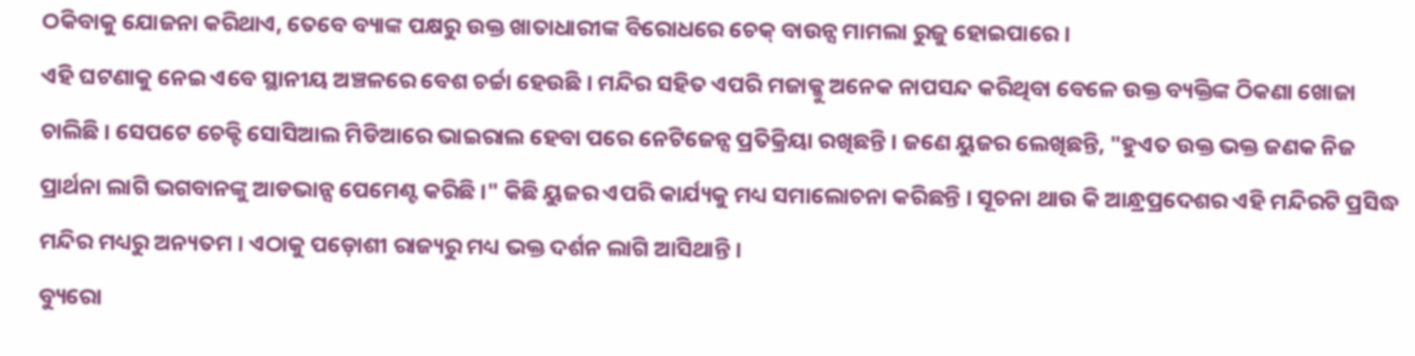ଠକିବାକୁ ଯୋଜନା କରିଥାଏ, ତେବେ ବ୍ୟାଙ୍କ ପକ୍ଷରୁ ଉକ୍ତ ଖାତାଧାରୀଙ୍କ ବିରୋଧରେ ଚେକ୍ ବାଉନ୍ସ ମାମଲା ରୁଜୁ ହୋଇପାରେ ।
ଏହି ଘଟଣାକୁ ନେଇ ଏବେ ସ୍ଥାନୀୟ ଅଞ୍ଚଳରେ ବେଶ ଚର୍ଚ୍ଚା ହେଉଛି । ମନ୍ଦିର ସହିତ ଏପରି ମଜାକ୍କୁ ଅନେକ ନାପସନ୍ଦ କରିଥିବା ବେଳେ ଉକ୍ତ ବ୍ୟକ୍ତିଙ୍କ ଠିକଣା ଖୋଜା ଚାଲିଛି । ସେପଟେ ଚେକ୍ଟି ସୋସିଆଲ ମିଡିଆରେ ଭାଇରାଲ ହେବା ପରେ ନେଟିଜେନ୍ସ ପ୍ରତିକ୍ରିୟା ରଖିଛନ୍ତି । ଜଣେ ୟୁଜର ଲେଖିଛନ୍ତି, "ହୁଏତ ଉକ୍ତ ଭକ୍ତ ଜଣକ ନିଜ ପ୍ରାର୍ଥନା ଲାଗି ଭଗବାନଙ୍କୁ ଆଡଭାନ୍ସ ପେମେଣ୍ଟ କରିଛି ।" କିଛି ୟୁଜର ଏପରି କାର୍ଯ୍ୟକୁ ମଧ୍ୟ ସମାଲୋଚନା କରିଛନ୍ତି । ସୂଚନା ଥାଉ କି ଆନ୍ଧ୍ରପ୍ରଦେଶର ଏହି ମନ୍ଦିରଟି ପ୍ରସିଦ୍ଧ ମନ୍ଦିର ମଧ୍ୟରୁ ଅନ୍ୟତମ । ଏଠାକୁ ପଡ଼ୋଶୀ ରାଜ୍ୟରୁ ମଧ୍ୟ ଭକ୍ତ ଦର୍ଶନ ଲାଗି ଆସିଥାନ୍ତି ।
ବ୍ୟୁରୋ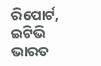ରିପୋର୍ଟ, ଇଟିଭି ଭାରତ